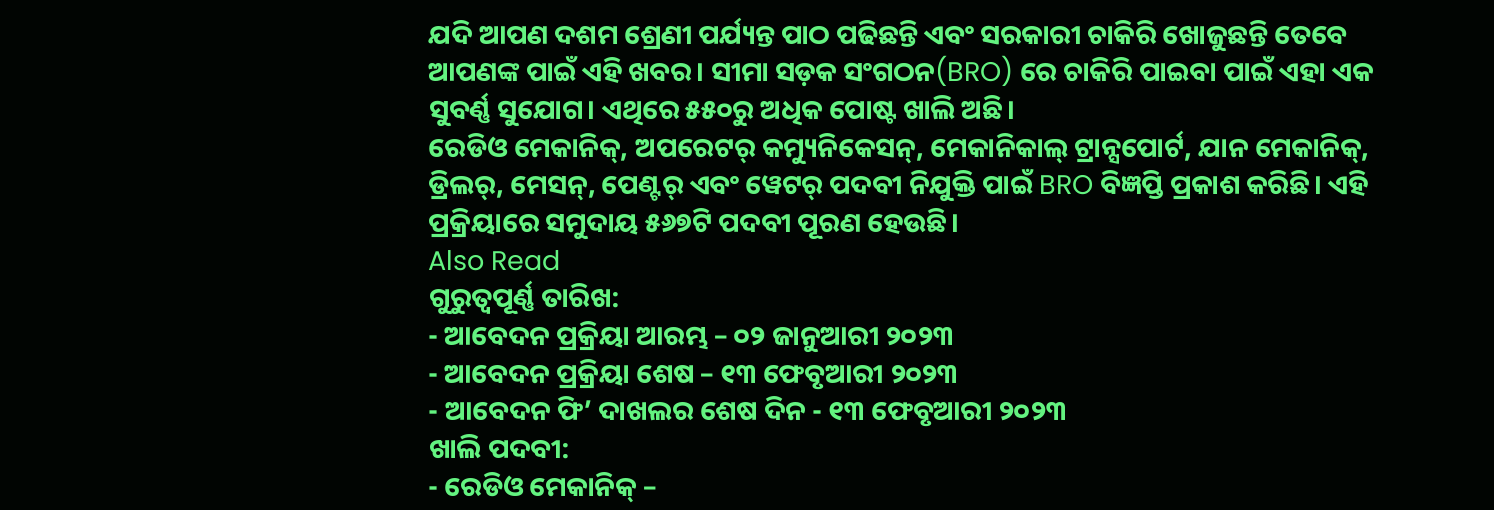ଯଦି ଆପଣ ଦଶମ ଶ୍ରେଣୀ ପର୍ଯ୍ୟନ୍ତ ପାଠ ପଢିଛନ୍ତି ଏବଂ ସରକାରୀ ଚାକିରି ଖୋଜୁଛନ୍ତି ତେବେ ଆପଣଙ୍କ ପାଇଁ ଏହି ଖବର। ସୀମା ସଡ଼କ ସଂଗଠନ(BRO) ରେ ଚାକିରି ପାଇବା ପାଇଁ ଏହା ଏକ ସୁବର୍ଣ୍ଣ ସୁଯୋଗ। ଏଥିରେ ୫୫୦ରୁ ଅଧିକ ପୋଷ୍ଟ ଖାଲି ଅଛି।
ରେଡିଓ ମେକାନିକ୍, ଅପରେଟର୍ କମ୍ୟୁନିକେସନ୍, ମେକାନିକାଲ୍ ଟ୍ରାନ୍ସପୋର୍ଟ, ଯାନ ମେକାନିକ୍, ଡ୍ରିଲର୍, ମେସନ୍, ପେଣ୍ଟର୍ ଏବଂ ୱେଟର୍ ପଦବୀ ନିଯୁକ୍ତି ପାଇଁ BRO ବିଜ୍ଞପ୍ତି ପ୍ରକାଶ କରିଛି। ଏହି ପ୍ରକ୍ରିୟାରେ ସମୁଦାୟ ୫୬୭ଟି ପଦବୀ ପୂରଣ ହେଉଛି।
Also Read
ଗୁରୁତ୍ୱପୂର୍ଣ୍ଣ ତାରିଖ:
- ଆବେଦନ ପ୍ରକ୍ରିୟା ଆରମ୍ଭ – ୦୨ ଜାନୁଆରୀ ୨୦୨୩
- ଆବେଦନ ପ୍ରକ୍ରିୟା ଶେଷ – ୧୩ ଫେବୃଆରୀ ୨୦୨୩
- ଆବେଦନ ଫି’ ଦାଖଲର ଶେଷ ଦିନ - ୧୩ ଫେବୃଆରୀ ୨୦୨୩
ଖାଲି ପଦବୀ:
- ରେଡିଓ ମେକାନିକ୍ –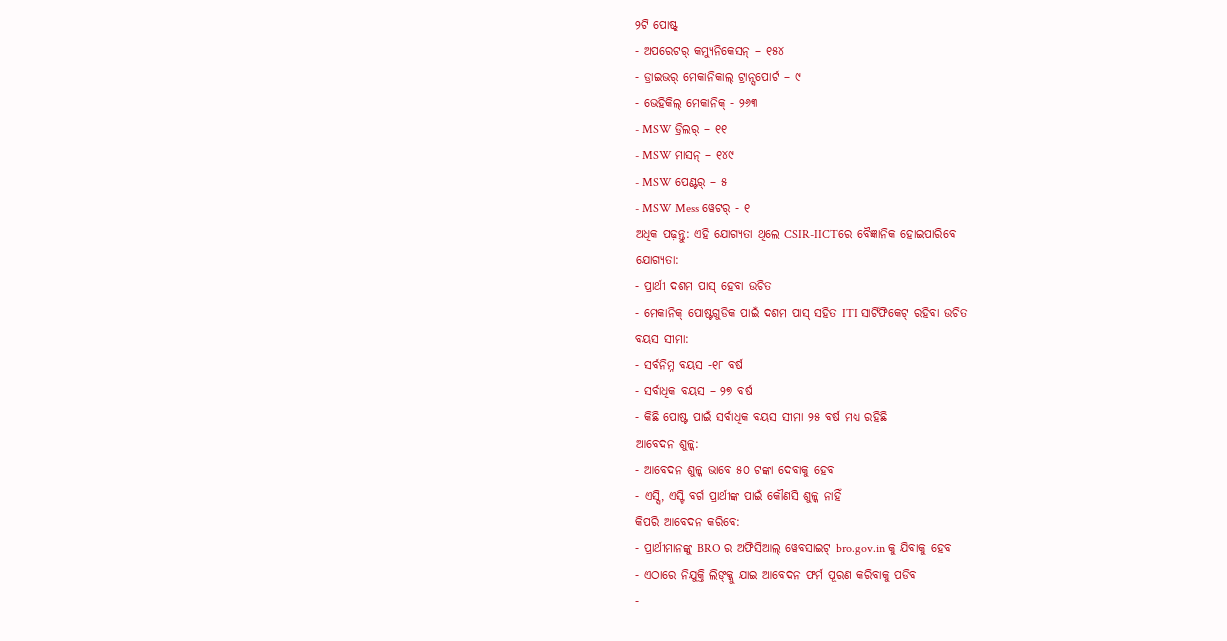୨ଟି ପୋଷ୍ଟ୍
- ଅପରେଟର୍ କମ୍ୟୁନିକେସନ୍ – ୧୫୪
- ଡ୍ରାଇଭର୍ ମେକାନିକାଲ୍ ଟ୍ରାନ୍ସପୋର୍ଟ – ୯
- ଭେହିକିଲ୍ ମେକାନିକ୍ - ୨୬୩
- MSW ଡ୍ରିଲର୍ – ୧୧
- MSW ମାସନ୍ – ୧୪୯
- MSW ପେଣ୍ଟର୍ – ୫
- MSW Mess ୱେଟର୍ - ୧
ଅଧିକ ପଢ଼ନ୍ତୁ: ଏହି ଯୋଗ୍ୟତା ଥିଲେ CSIR-IICTରେ ବୈଜ୍ଞାନିକ ହୋଇପାରିବେ
ଯୋଗ୍ୟତା:
- ପ୍ରାର୍ଥୀ ଦଶମ ପାସ୍ ହେବା ଉଚିତ
- ମେକାନିକ୍ ପୋଷ୍ଟଗୁଡିକ ପାଇଁ ଦଶମ ପାସ୍ ସହିତ ITI ସାର୍ଟିଫିକେଟ୍ ରହିବା ଉଚିତ
ବୟସ ସୀମା:
- ସର୍ବନିମ୍ନ ବୟସ -୧୮ ବର୍ଷ
- ସର୍ବାଧିକ ବୟସ – ୨୭ ବର୍ଷ
- କିଛି ପୋଷ୍ଟ ପାଇଁ ସର୍ବାଧିକ ବୟସ ସୀମା ୨୫ ବର୍ଷ ମଧ୍ୟ ରହିଛି
ଆବେଦନ ଶୁଳ୍କ:
- ଆବେଦନ ଶୁଳ୍କ ଭାବେ ୫୦ ଟଙ୍କା ଦେବାକୁ ହେବ
- ଏସ୍ସି, ଏସ୍ଟି ବର୍ଗ ପ୍ରାର୍ଥୀଙ୍କ ପାଇଁ କୌଣସି ଶୁଳ୍କ ନାହିଁ
କିପରି ଆବେଦନ କରିବେ:
- ପ୍ରାର୍ଥୀମାନଙ୍କୁ BRO ର ଅଫିସିଆଲ୍ ୱେବସାଇଟ୍ bro.gov.in କୁ ଯିବାକୁ ହେବ
- ଏଠାରେ ନିଯୁକ୍ତି ଲିଙ୍କ୍କୁ ଯାଇ ଆବେଦନ ଫର୍ମ ପୂରଣ କରିବାକୁ ପଡିବ
-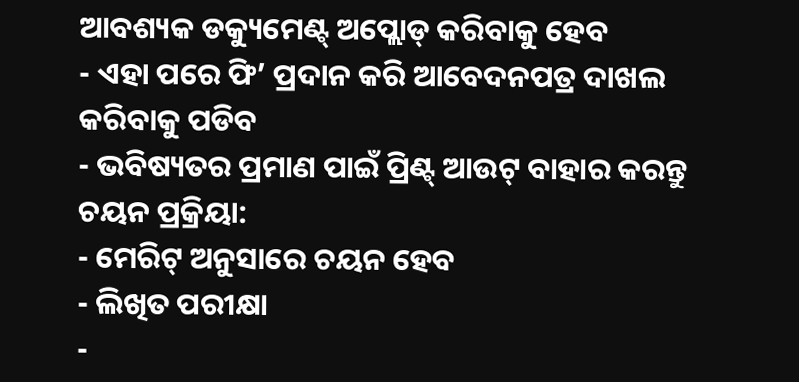ଆବଶ୍ୟକ ଡକ୍ୟୁମେଣ୍ଟ୍ ଅପ୍ଲୋଡ୍ କରିବାକୁ ହେବ
- ଏହା ପରେ ଫି’ ପ୍ରଦାନ କରି ଆବେଦନପତ୍ର ଦାଖଲ କରିବାକୁ ପଡିବ
- ଭବିଷ୍ୟତର ପ୍ରମାଣ ପାଇଁ ପ୍ରିଣ୍ଟ୍ ଆଉଟ୍ ବାହାର କରନ୍ତୁ
ଚୟନ ପ୍ରକ୍ରିୟା:
- ମେରିଟ୍ ଅନୁସାରେ ଚୟନ ହେବ
- ଲିଖିତ ପରୀକ୍ଷା
-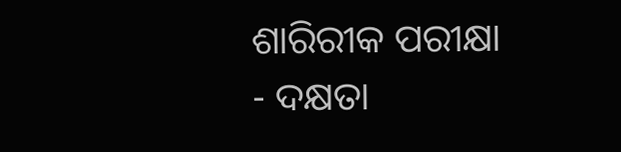ଶାରିରୀକ ପରୀକ୍ଷା
- ଦକ୍ଷତା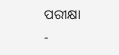ପରୀକ୍ଷା
-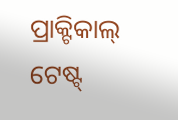ପ୍ରାକ୍ଟିକାଲ୍ ଟେଷ୍ଟ୍